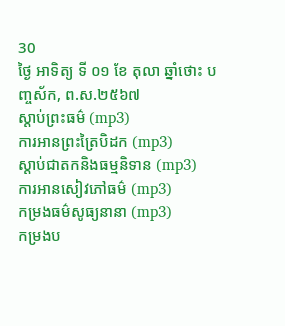30
ថ្ងៃ អាទិត្យ ទី ០១ ខែ តុលា ឆ្នាំថោះ បញ្ចស័ក, ព.ស.២៥៦៧
ស្តាប់ព្រះធម៌ (mp3)
ការអានព្រះត្រៃបិដក (mp3)
ស្តាប់ជាតកនិងធម្មនិទាន (mp3)
ការអានសៀវភៅធម៌ (mp3)
កម្រងធម៌សូធ្យនានា (mp3)
កម្រងប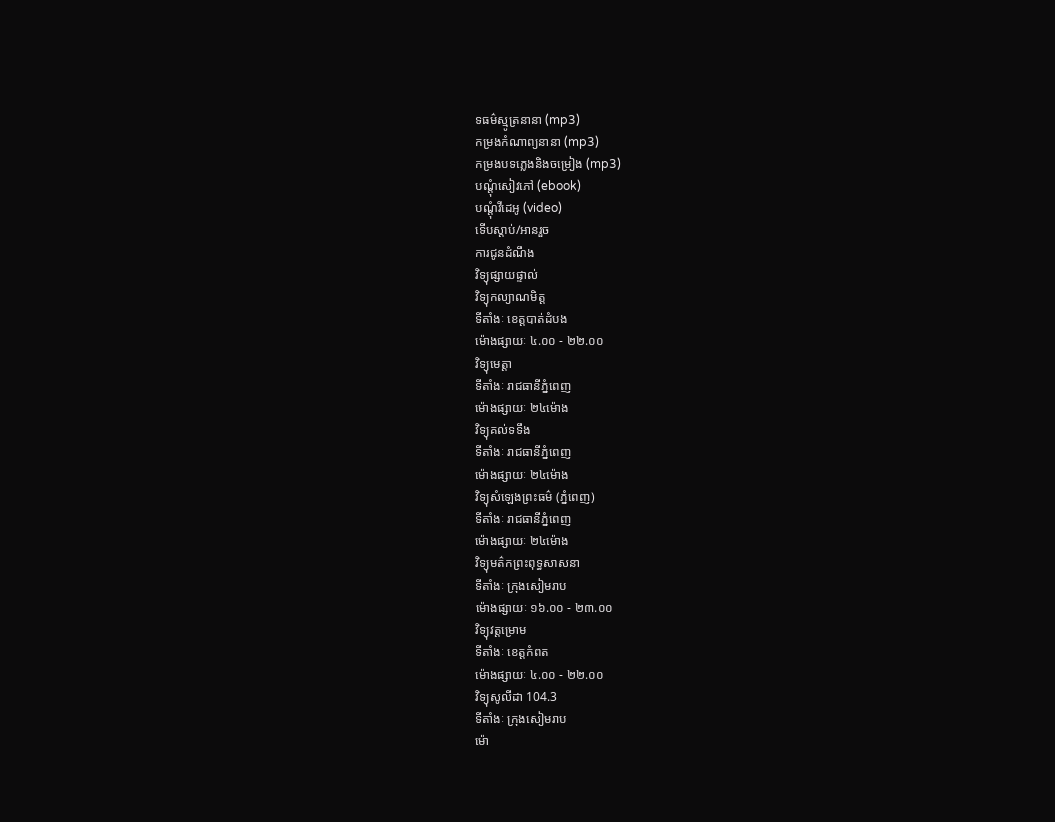ទធម៌ស្មូត្រនានា (mp3)
កម្រងកំណាព្យនានា (mp3)
កម្រងបទភ្លេងនិងចម្រៀង (mp3)
បណ្តុំសៀវភៅ (ebook)
បណ្តុំវីដេអូ (video)
ទើបស្តាប់/អានរួច
ការជូនដំណឹង
វិទ្យុផ្សាយផ្ទាល់
វិទ្យុកល្យាណមិត្ត
ទីតាំងៈ ខេត្តបាត់ដំបង
ម៉ោងផ្សាយៈ ៤.០០ - ២២.០០
វិទ្យុមេត្តា
ទីតាំងៈ រាជធានីភ្នំពេញ
ម៉ោងផ្សាយៈ ២៤ម៉ោង
វិទ្យុគល់ទទឹង
ទីតាំងៈ រាជធានីភ្នំពេញ
ម៉ោងផ្សាយៈ ២៤ម៉ោង
វិទ្យុសំឡេងព្រះធម៌ (ភ្នំពេញ)
ទីតាំងៈ រាជធានីភ្នំពេញ
ម៉ោងផ្សាយៈ ២៤ម៉ោង
វិទ្យុមត៌កព្រះពុទ្ធសាសនា
ទីតាំងៈ ក្រុងសៀមរាប
ម៉ោងផ្សាយៈ ១៦.០០ - ២៣.០០
វិទ្យុវត្តម្រោម
ទីតាំងៈ ខេត្តកំពត
ម៉ោងផ្សាយៈ ៤.០០ - ២២.០០
វិទ្យុសូលីដា 104.3
ទីតាំងៈ ក្រុងសៀមរាប
ម៉ោ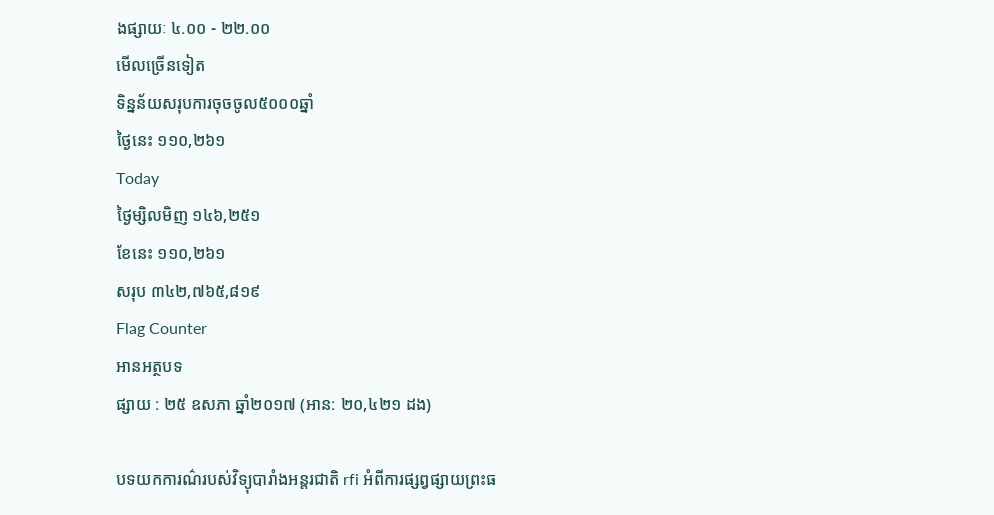ងផ្សាយៈ ៤.០០ - ២២.០០
មើលច្រើនទៀត
ទិន្នន័យសរុបការចុចចូល៥០០០ឆ្នាំ
ថ្ងៃនេះ ១១០,២៦១
Today
ថ្ងៃម្សិលមិញ ១៤៦,២៥១
ខែនេះ ១១០,២៦១
សរុប ៣៤២,៧៦៥,៨១៩
Flag Counter
អានអត្ថបទ
ផ្សាយ : ២៥ ឧសភា ឆ្នាំ២០១៧ (អាន: ២០,៤២១ ដង)

បទយកការណ៌របស់វិទ្យុបារាំងអន្តរជាតិ rfi អំពីការផ្សព្វផ្សាយព្រះធ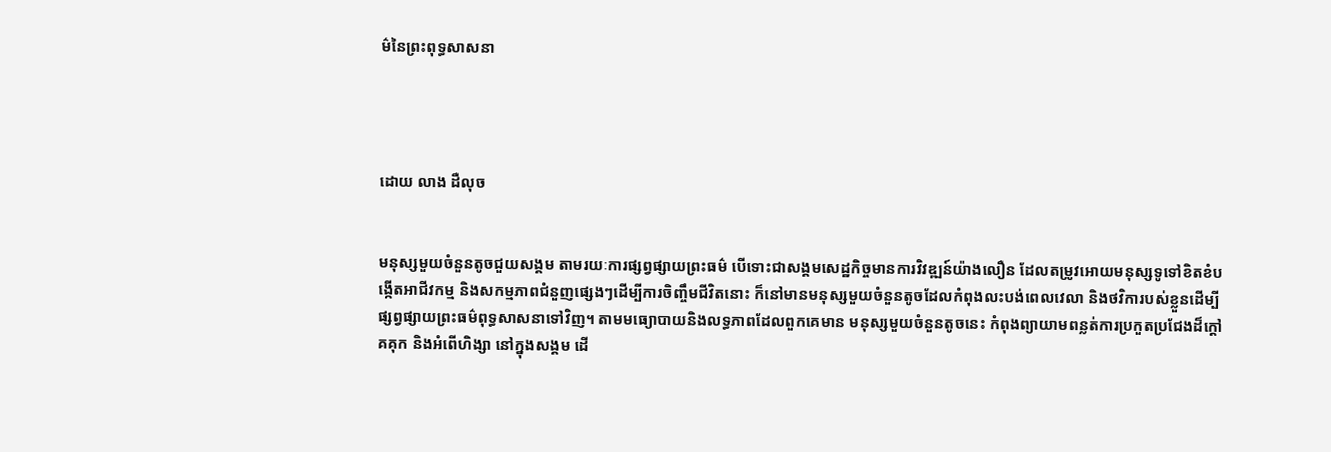ម៌នៃព្រះពុទ្ធសាសនា




ដោយ លាង ដឺលុច


មនុស្សមួយចំនួនតូចជួយសង្គម តាមរយៈការផ្សព្វផ្សាយព្រះធម៌ បើទោះជាសង្គមសេដ្ឋកិច្ចមានការវិវឌ្ឍន៍យ៉ាងលឿន ដែលតម្រូវអោយមនុស្សទូទៅខិតខំបង្កើតអាជីវកម្ម និងសកម្មភាពជំនួញផ្សេងៗដើម្បីការចិញ្ចឹមជីវិតនោះ ក៏នៅមានមនុស្សមួយចំនួនតូចដែលកំពុងលះបង់ពេលវេលា និងថវិការបស់ខ្លួនដើម្បីផ្សព្វផ្សាយព្រះធម៌ពុទ្ធសាសនាទៅវិញ។ តាមមធ្យោបាយនិងលទ្ធភាពដែលពួកគេមាន មនុស្សមួយចំនួនតូចនេះ កំពុងព្យាយាមពន្លត់ការប្រកួតប្រជែងដ៏ក្តៅគគុក និងអំពើហិង្សា នៅក្នុងសង្គម ដើ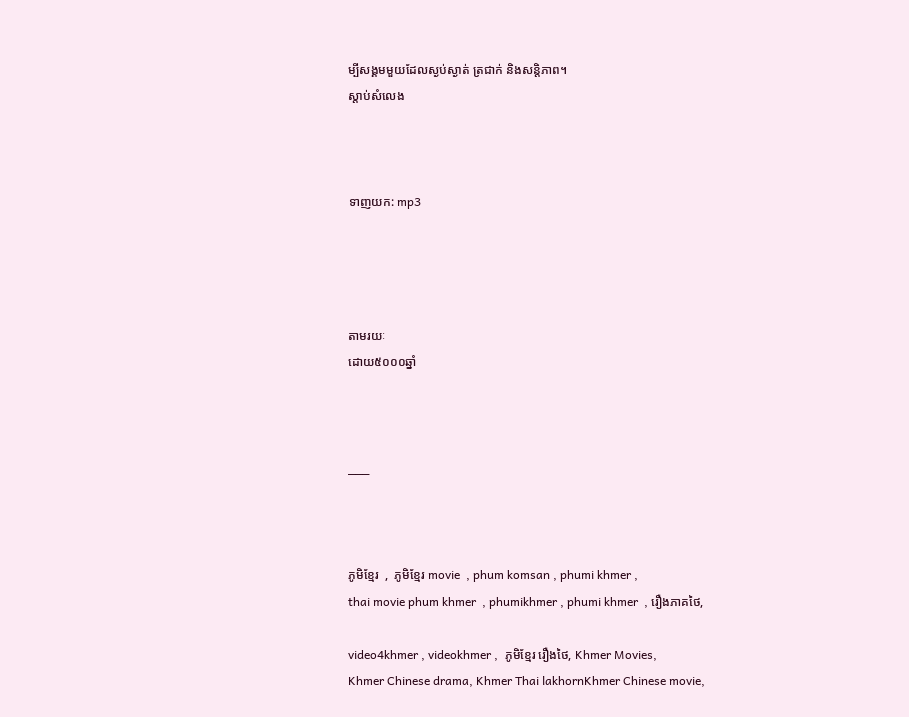ម្បីសង្គមមួយដែលស្ងប់ស្ងាត់ ត្រជាក់ និងសន្តិភាព។
ស្តាប់សំលេង



ទាញយក: mp3




តាមរយៈ
ដោយ៥០០០ឆ្នាំ



___



ភូមិខ្មែរ  ,  ភូមិខ្មែរ movie  , phum komsan , phumi khmer ,
thai movie phum khmer  , phumikhmer , phumi khmer  , រឿងភាគថៃ,

video4khmer , videokhmer ,  ភូមិខ្មែរ រឿងថៃ, Khmer Movies,
Khmer Chinese drama, Khmer Thai lakhornKhmer Chinese movie,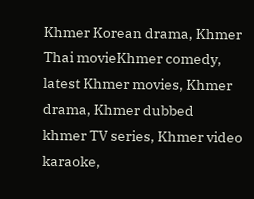Khmer Korean drama, Khmer Thai movieKhmer comedy,
latest Khmer movies, Khmer drama, Khmer dubbed
khmer TV series, Khmer video karaoke,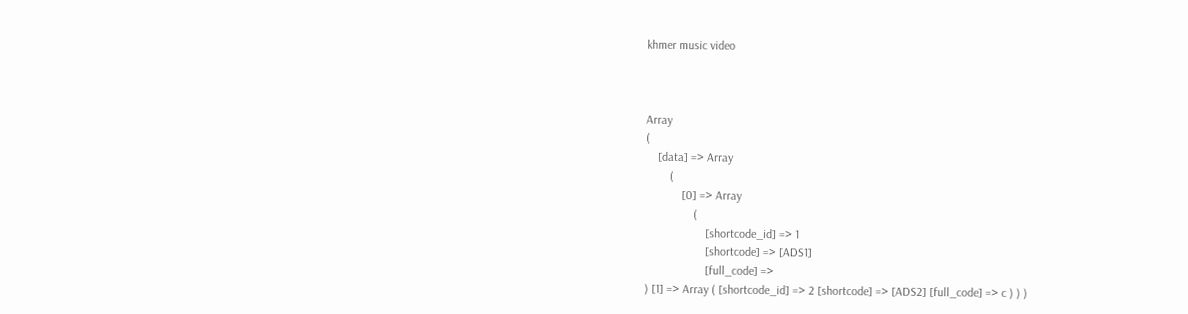khmer music video



Array
(
    [data] => Array
        (
            [0] => Array
                (
                    [shortcode_id] => 1
                    [shortcode] => [ADS1]
                    [full_code] =>
) [1] => Array ( [shortcode_id] => 2 [shortcode] => [ADS2] [full_code] => c ) ) )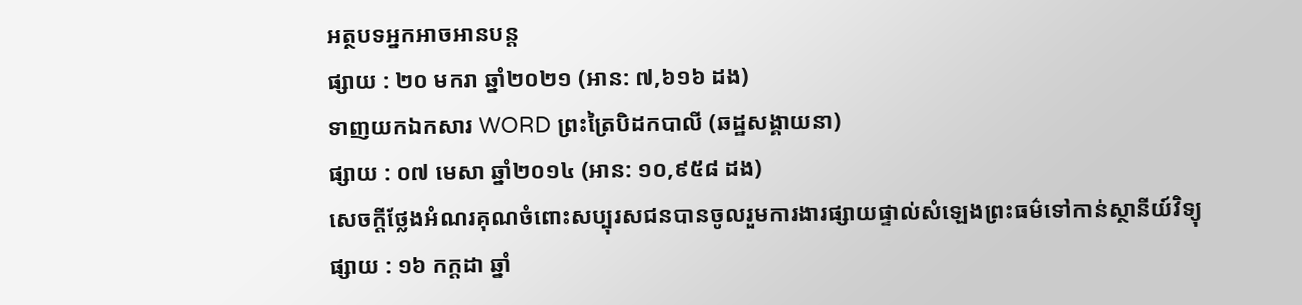អត្ថបទអ្នកអាចអានបន្ត
ផ្សាយ : ២០ មករា ឆ្នាំ២០២១ (អាន: ៧,៦១៦ ដង)
ទាញយកឯកសារ WORD ព្រះត្រៃបិដកបាលី (ឆដ្ឋសង្គាយនា)
ផ្សាយ : ០៧ មេសា ឆ្នាំ២០១៤ (អាន: ១០,៩៥៨ ដង)
សេចក្តីថ្លែងអំណរគុណចំពោះសប្បុរសជនបានចូលរួមការងារផ្សាយផ្ទាល់សំឡេងព្រះធម៌ទៅកាន់ស្ថានីយ៍វិទ្យុ
ផ្សាយ : ១៦ កក្តដា ឆ្នាំ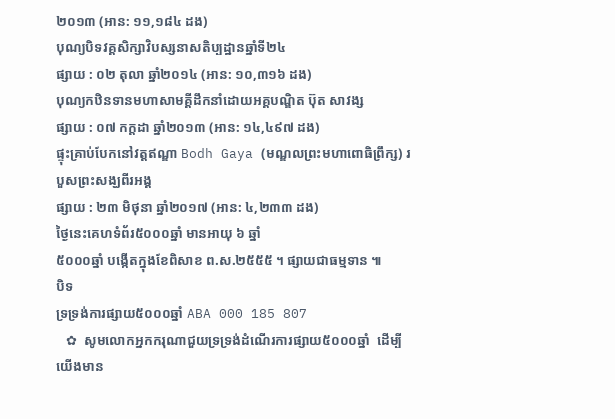២០១៣ (អាន: ១១,១៨៤ ដង)
បុណ្យបិទវគ្គសិក្សាវិបស្សនាសតិប្បដ្ឋានឆ្នាំទី២៤
ផ្សាយ : ០២ តុលា ឆ្នាំ២០១៤ (អាន: ១០,៣១៦ ដង)
បុណ្យកឋិនទានមហាសាមគ្គីដឹកនាំដោយអគ្គបណ្ឌិត ប៊ុត សាវង្ស
ផ្សាយ : ០៧ កក្តដា ឆ្នាំ២០១៣ (អាន: ១៤,៤៩៧ ដង)
ផ្ទុះគ្រាប់បែកនៅវត្តឥណ្ឌា Bodh Gaya (មណ្ឌលព្រះមហាពោធិព្រឹក្ស) របួសព្រះសង្ឃពីរអង្គ
ផ្សាយ : ២៣ មិថុនា ឆ្នាំ២០១៧ (អាន: ៤,២៣៣ ដង)
ថ្ងៃនេះគេហទំព័រ៥០០០ឆ្នាំ មានអាយុ ៦ ឆ្នាំ
៥០០០ឆ្នាំ បង្កើតក្នុងខែពិសាខ ព.ស.២៥៥៥ ។ ផ្សាយជាធម្មទាន ៕
បិទ
ទ្រទ្រង់ការផ្សាយ៥០០០ឆ្នាំ ABA 000 185 807
   ✿  សូមលោកអ្នកករុណាជួយទ្រទ្រង់ដំណើរការផ្សាយ៥០០០ឆ្នាំ  ដើម្បីយើងមាន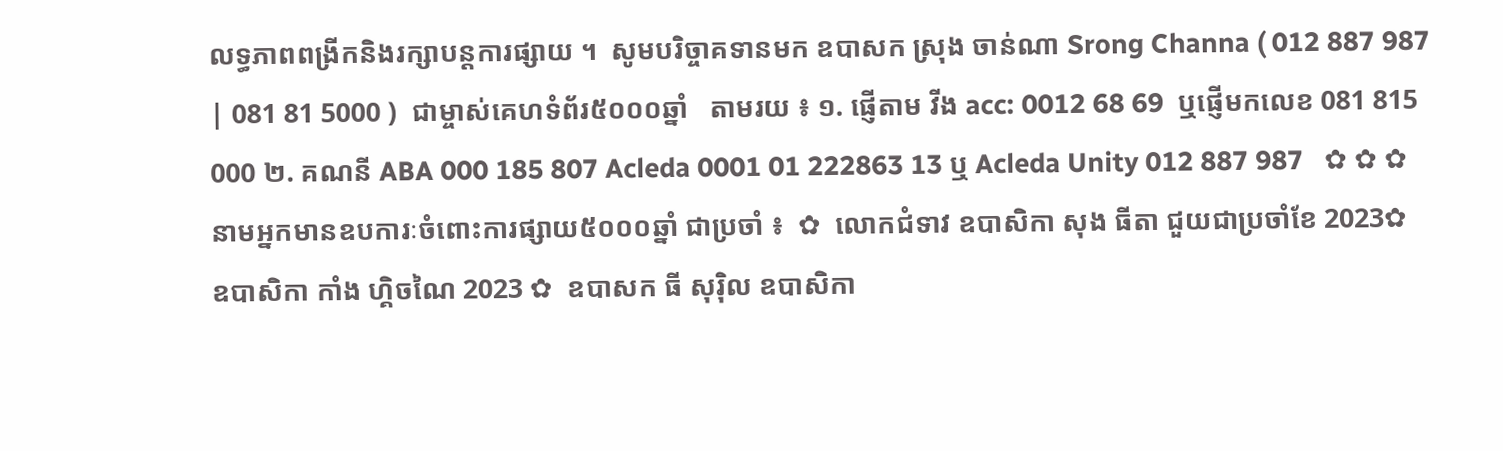លទ្ធភាពពង្រីកនិងរក្សាបន្តការផ្សាយ ។  សូមបរិច្ចាគទានមក ឧបាសក ស្រុង ចាន់ណា Srong Channa ( 012 887 987 | 081 81 5000 )  ជាម្ចាស់គេហទំព័រ៥០០០ឆ្នាំ   តាមរយ ៖ ១. ផ្ញើតាម វីង acc: 0012 68 69  ឬផ្ញើមកលេខ 081 815 000 ២. គណនី ABA 000 185 807 Acleda 0001 01 222863 13 ឬ Acleda Unity 012 887 987   ✿ ✿ ✿ នាមអ្នកមានឧបការៈចំពោះការផ្សាយ៥០០០ឆ្នាំ ជាប្រចាំ ៖  ✿  លោកជំទាវ ឧបាសិកា សុង ធីតា ជួយជាប្រចាំខែ 2023✿  ឧបាសិកា កាំង ហ្គិចណៃ 2023 ✿  ឧបាសក ធី សុរ៉ិល ឧបាសិកា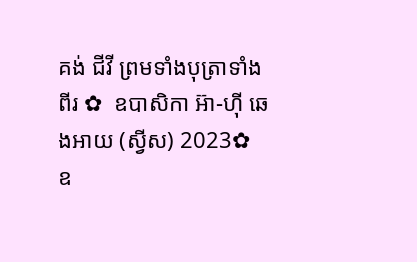គង់ ជីវី ព្រមទាំងបុត្រាទាំងពីរ ✿  ឧបាសិកា អ៊ា-ហុី ឆេងអាយ (ស្វីស) 2023✿  ឧ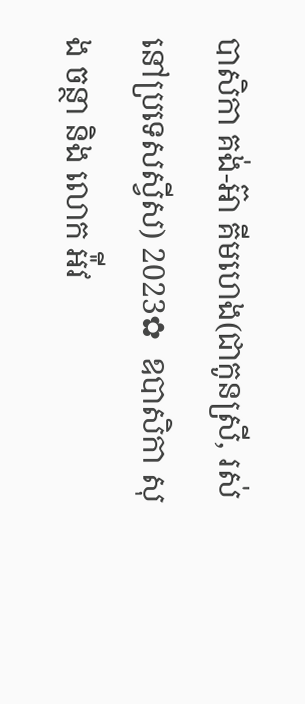បាសិកា គង់-អ៊ា គីមហេង(ជាកូនស្រី, រស់នៅប្រទេសស្វីស) 2023✿  ឧបាសិកា សុង ចន្ថា និង លោក អ៉ីវ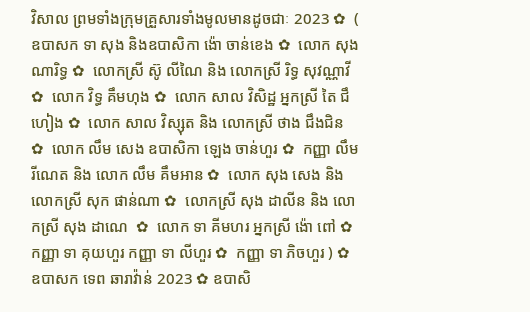វិសាល ព្រមទាំងក្រុមគ្រួសារទាំងមូលមានដូចជាៈ 2023 ✿  ( ឧបាសក ទា សុង និងឧបាសិកា ង៉ោ ចាន់ខេង ✿  លោក សុង ណារិទ្ធ ✿  លោកស្រី ស៊ូ លីណៃ និង លោកស្រី រិទ្ធ សុវណ្ណាវី  ✿  លោក វិទ្ធ គឹមហុង ✿  លោក សាល វិសិដ្ឋ អ្នកស្រី តៃ ជឹហៀង ✿  លោក សាល វិស្សុត និង លោកស្រី ថាង ជឹងជិន ✿  លោក លឹម សេង ឧបាសិកា ឡេង ចាន់ហួរ ✿  កញ្ញា លឹម រីណេត និង លោក លឹម គឹមអាន ✿  លោក សុង សេង និង លោកស្រី សុក ផាន់ណា ✿  លោកស្រី សុង ដាលីន និង លោកស្រី សុង ដាណេ  ✿  លោក ទា គីមហរ អ្នកស្រី ង៉ោ ពៅ ✿  កញ្ញា ទា គុយហួរ កញ្ញា ទា លីហួរ ✿  កញ្ញា ទា ភិចហួរ ) ✿  ឧបាសក ទេព ឆារាវ៉ាន់ 2023 ✿ ឧបាសិ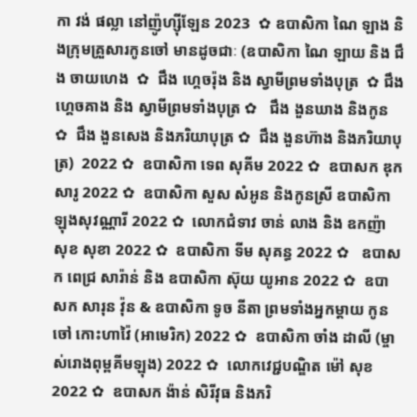កា វង់ ផល្លា នៅញ៉ូហ្ស៊ីឡែន 2023  ✿ ឧបាសិកា ណៃ ឡាង និងក្រុមគ្រួសារកូនចៅ មានដូចជាៈ (ឧបាសិកា ណៃ ឡាយ និង ជឹង ចាយហេង  ✿  ជឹង ហ្គេចរ៉ុង និង ស្វាមីព្រមទាំងបុត្រ  ✿ ជឹង ហ្គេចគាង និង ស្វាមីព្រមទាំងបុត្រ ✿   ជឹង ងួនឃាង និងកូន  ✿  ជឹង ងួនសេង និងភរិយាបុត្រ ✿  ជឹង ងួនហ៊ាង និងភរិយាបុត្រ)  2022 ✿  ឧបាសិកា ទេព សុគីម 2022 ✿  ឧបាសក ឌុក សារូ 2022 ✿  ឧបាសិកា សួស សំអូន និងកូនស្រី ឧបាសិកា ឡុងសុវណ្ណារី 2022 ✿  លោកជំទាវ ចាន់ លាង និង ឧកញ៉ា សុខ សុខា 2022 ✿  ឧបាសិកា ទីម សុគន្ធ 2022 ✿   ឧបាសក ពេជ្រ សារ៉ាន់ និង ឧបាសិកា ស៊ុយ យូអាន 2022 ✿  ឧបាសក សារុន វ៉ុន & ឧបាសិកា ទូច នីតា ព្រមទាំងអ្នកម្តាយ កូនចៅ កោះហាវ៉ៃ (អាមេរិក) 2022 ✿  ឧបាសិកា ចាំង ដាលី (ម្ចាស់រោងពុម្ពគីមឡុង) 2022 ✿  លោកវេជ្ជបណ្ឌិត ម៉ៅ សុខ 2022 ✿  ឧបាសក ង៉ាន់ សិរីវុធ និងភរិ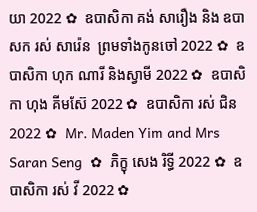យា 2022 ✿  ឧបាសិកា គង់ សារឿង និង ឧបាសក រស់ សារ៉េន  ព្រមទាំងកូនចៅ 2022 ✿  ឧបាសិកា ហុក ណារី និងស្វាមី 2022 ✿  ឧបាសិកា ហុង គីមស៊ែ 2022 ✿  ឧបាសិកា រស់ ជិន 2022 ✿  Mr. Maden Yim and Mrs Saran Seng  ✿  ភិក្ខុ សេង រិទ្ធី 2022 ✿  ឧបាសិកា រស់ វី 2022 ✿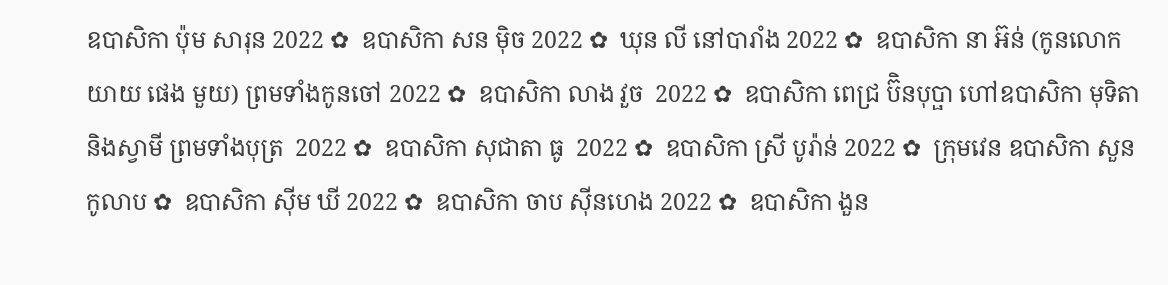ឧបាសិកា ប៉ុម សារុន 2022 ✿  ឧបាសិកា សន ម៉ិច 2022 ✿  ឃុន លី នៅបារាំង 2022 ✿  ឧបាសិកា នា អ៊ន់ (កូនលោកយាយ ផេង មួយ) ព្រមទាំងកូនចៅ 2022 ✿  ឧបាសិកា លាង វួច  2022 ✿  ឧបាសិកា ពេជ្រ ប៊ិនបុប្ផា ហៅឧបាសិកា មុទិតា និងស្វាមី ព្រមទាំងបុត្រ  2022 ✿  ឧបាសិកា សុជាតា ធូ  2022 ✿  ឧបាសិកា ស្រី បូរ៉ាន់ 2022 ✿  ក្រុមវេន ឧបាសិកា សួន កូលាប ✿  ឧបាសិកា ស៊ីម ឃី 2022 ✿  ឧបាសិកា ចាប ស៊ីនហេង 2022 ✿  ឧបាសិកា ងួន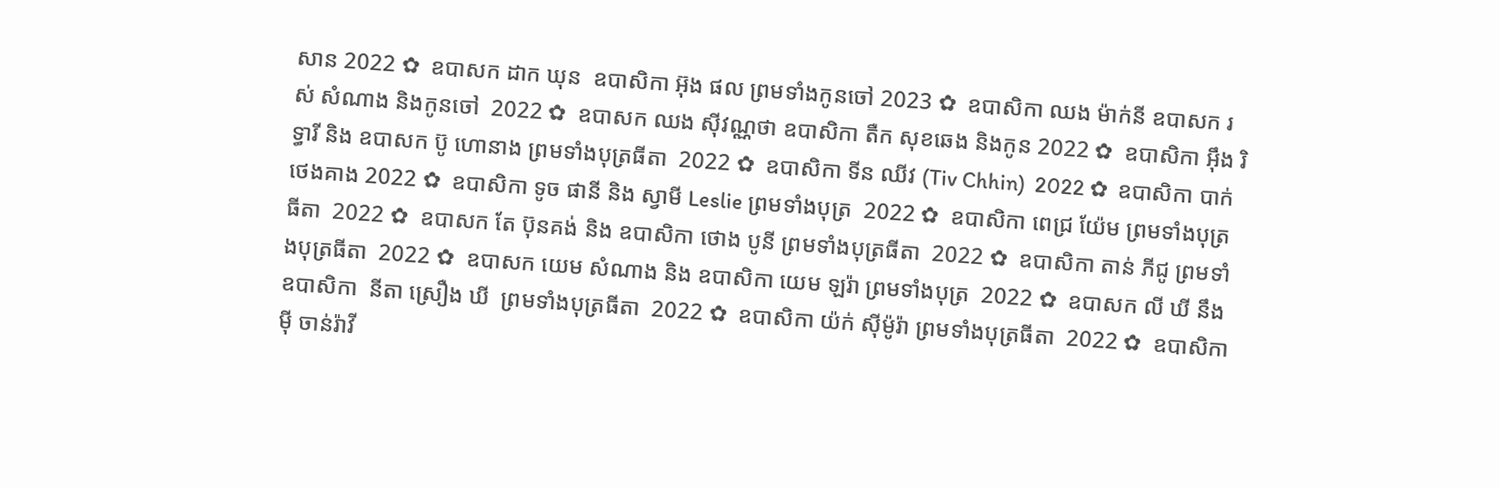សាន 2022 ✿  ឧបាសក ដាក ឃុន  ឧបាសិកា អ៊ុង ផល ព្រមទាំងកូនចៅ 2023 ✿  ឧបាសិកា ឈង ម៉ាក់នី ឧបាសក រស់ សំណាង និងកូនចៅ  2022 ✿  ឧបាសក ឈង សុីវណ្ណថា ឧបាសិកា តឺក សុខឆេង និងកូន 2022 ✿  ឧបាសិកា អុឹង រិទ្ធារី និង ឧបាសក ប៊ូ ហោនាង ព្រមទាំងបុត្រធីតា  2022 ✿  ឧបាសិកា ទីន ឈីវ (Tiv Chhin)  2022 ✿  ឧបាសិកា បាក់ ថេងគាង 2022 ✿  ឧបាសិកា ទូច ផានី និង ស្វាមី Leslie ព្រមទាំងបុត្រ  2022 ✿  ឧបាសិកា ពេជ្រ យ៉ែម ព្រមទាំងបុត្រធីតា  2022 ✿  ឧបាសក តែ ប៊ុនគង់ និង ឧបាសិកា ថោង បូនី ព្រមទាំងបុត្រធីតា  2022 ✿  ឧបាសិកា តាន់ ភីជូ ព្រមទាំងបុត្រធីតា  2022 ✿  ឧបាសក យេម សំណាង និង ឧបាសិកា យេម ឡរ៉ា ព្រមទាំងបុត្រ  2022 ✿  ឧបាសក លី ឃី នឹង ឧបាសិកា  នីតា ស្រឿង ឃី  ព្រមទាំងបុត្រធីតា  2022 ✿  ឧបាសិកា យ៉ក់ សុីម៉ូរ៉ា ព្រមទាំងបុត្រធីតា  2022 ✿  ឧបាសិកា មុី ចាន់រ៉ាវី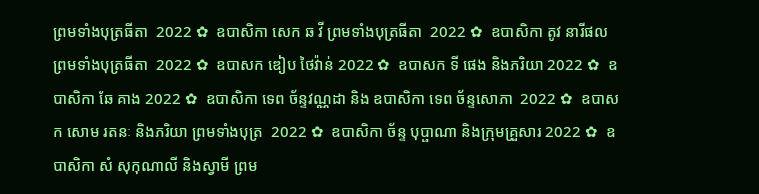ព្រមទាំងបុត្រធីតា  2022 ✿  ឧបាសិកា សេក ឆ វី ព្រមទាំងបុត្រធីតា  2022 ✿  ឧបាសិកា តូវ នារីផល ព្រមទាំងបុត្រធីតា  2022 ✿  ឧបាសក ឌៀប ថៃវ៉ាន់ 2022 ✿  ឧបាសក ទី ផេង និងភរិយា 2022 ✿  ឧបាសិកា ឆែ គាង 2022 ✿  ឧបាសិកា ទេព ច័ន្ទវណ្ណដា និង ឧបាសិកា ទេព ច័ន្ទសោភា  2022 ✿  ឧបាសក សោម រតនៈ និងភរិយា ព្រមទាំងបុត្រ  2022 ✿  ឧបាសិកា ច័ន្ទ បុប្ផាណា និងក្រុមគ្រួសារ 2022 ✿  ឧបាសិកា សំ សុកុណាលី និងស្វាមី ព្រម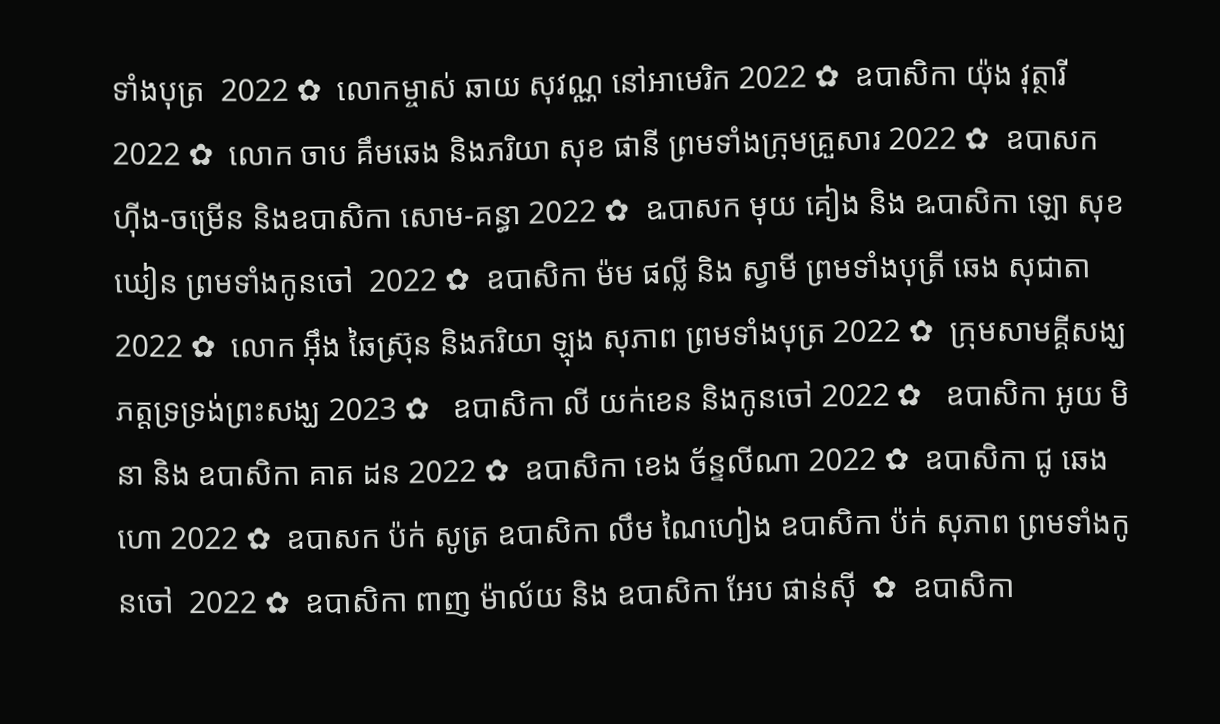ទាំងបុត្រ  2022 ✿  លោកម្ចាស់ ឆាយ សុវណ្ណ នៅអាមេរិក 2022 ✿  ឧបាសិកា យ៉ុង វុត្ថារី 2022 ✿  លោក ចាប គឹមឆេង និងភរិយា សុខ ផានី ព្រមទាំងក្រុមគ្រួសារ 2022 ✿  ឧបាសក ហ៊ីង-ចម្រើន និងឧបាសិកា សោម-គន្ធា 2022 ✿  ឩបាសក មុយ គៀង និង ឩបាសិកា ឡោ សុខឃៀន ព្រមទាំងកូនចៅ  2022 ✿  ឧបាសិកា ម៉ម ផល្លី និង ស្វាមី ព្រមទាំងបុត្រី ឆេង សុជាតា 2022 ✿  លោក អ៊ឹង ឆៃស្រ៊ុន និងភរិយា ឡុង សុភាព ព្រមទាំងបុត្រ 2022 ✿  ក្រុមសាមគ្គីសង្ឃភត្តទ្រទ្រង់ព្រះសង្ឃ 2023 ✿   ឧបាសិកា លី យក់ខេន និងកូនចៅ 2022 ✿   ឧបាសិកា អូយ មិនា និង ឧបាសិកា គាត ដន 2022 ✿  ឧបាសិកា ខេង ច័ន្ទលីណា 2022 ✿  ឧបាសិកា ជូ ឆេងហោ 2022 ✿  ឧបាសក ប៉ក់ សូត្រ ឧបាសិកា លឹម ណៃហៀង ឧបាសិកា ប៉ក់ សុភាព ព្រមទាំងកូនចៅ  2022 ✿  ឧបាសិកា ពាញ ម៉ាល័យ និង ឧបាសិកា អែប ផាន់ស៊ី  ✿  ឧបាសិកា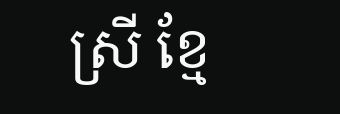ស្រី ខ្មែ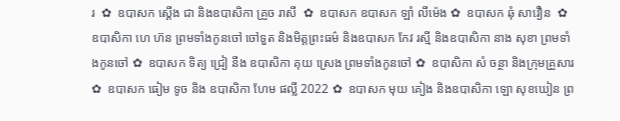រ  ✿  ឧបាសក ស្តើង ជា និងឧបាសិកា គ្រួច រាសី  ✿  ឧបាសក ឧបាសក ឡាំ លីម៉េង ✿  ឧបាសក ឆុំ សាវឿន  ✿  ឧបាសិកា ហេ ហ៊ន ព្រមទាំងកូនចៅ ចៅទួត និងមិត្តព្រះធម៌ និងឧបាសក កែវ រស្មី និងឧបាសិកា នាង សុខា ព្រមទាំងកូនចៅ ✿  ឧបាសក ទិត្យ ជ្រៀ នឹង ឧបាសិកា គុយ ស្រេង ព្រមទាំងកូនចៅ ✿  ឧបាសិកា សំ ចន្ថា និងក្រុមគ្រួសារ ✿  ឧបាសក ធៀម ទូច និង ឧបាសិកា ហែម ផល្លី 2022 ✿  ឧបាសក មុយ គៀង និងឧបាសិកា ឡោ សុខឃៀន ព្រ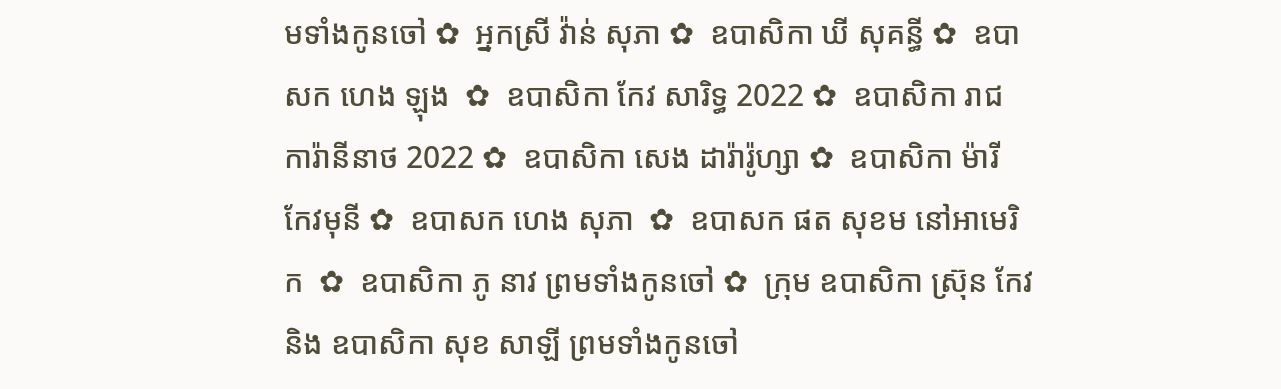មទាំងកូនចៅ ✿  អ្នកស្រី វ៉ាន់ សុភា ✿  ឧបាសិកា ឃី សុគន្ធី ✿  ឧបាសក ហេង ឡុង  ✿  ឧបាសិកា កែវ សារិទ្ធ 2022 ✿  ឧបាសិកា រាជ ការ៉ានីនាថ 2022 ✿  ឧបាសិកា សេង ដារ៉ារ៉ូហ្សា ✿  ឧបាសិកា ម៉ារី កែវមុនី ✿  ឧបាសក ហេង សុភា  ✿  ឧបាសក ផត សុខម នៅអាមេរិក  ✿  ឧបាសិកា ភូ នាវ ព្រមទាំងកូនចៅ ✿  ក្រុម ឧបាសិកា ស្រ៊ុន កែវ  និង ឧបាសិកា សុខ សាឡី ព្រមទាំងកូនចៅ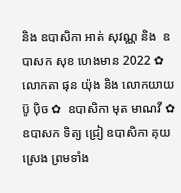និង ឧបាសិកា អាត់ សុវណ្ណ និង  ឧបាសក សុខ ហេងមាន 2022 ✿  លោកតា ផុន យ៉ុង និង លោកយាយ ប៊ូ ប៉ិច ✿  ឧបាសិកា មុត មាណវី ✿  ឧបាសក ទិត្យ ជ្រៀ ឧបាសិកា គុយ ស្រេង ព្រមទាំង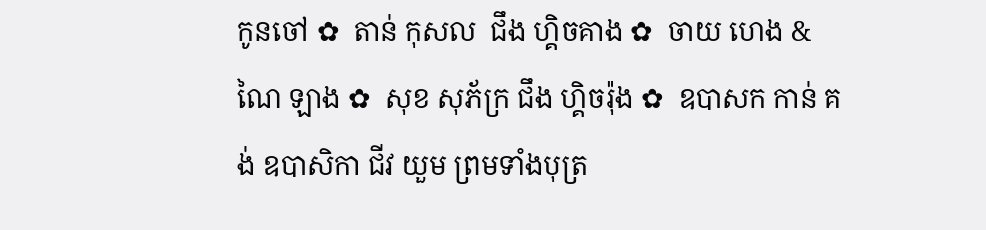កូនចៅ ✿  តាន់ កុសល  ជឹង ហ្គិចគាង ✿  ចាយ ហេង & ណៃ ឡាង ✿  សុខ សុភ័ក្រ ជឹង ហ្គិចរ៉ុង ✿  ឧបាសក កាន់ គង់ ឧបាសិកា ជីវ យួម ព្រមទាំងបុត្រ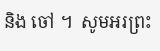និង ចៅ ។  សូមអរព្រះ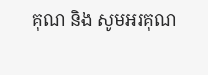គុណ និង សូមអរគុណ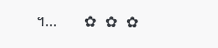។...       ✿  ✿  ✿